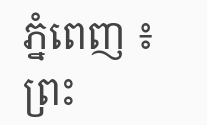ភ្នំពេញ ៖ ព្រះ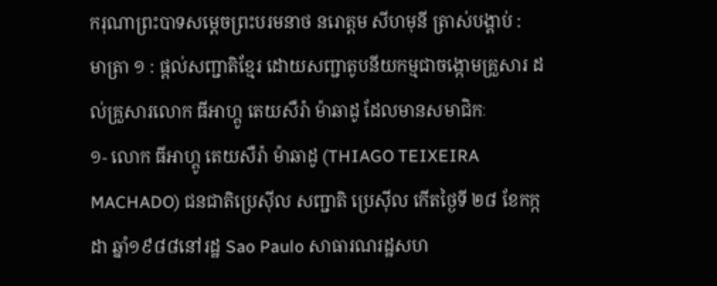ករុណាព្រះបាទសម្ដេចព្រះបរមនាថ នរោត្ដម សីហមុនី ត្រាស់បង្គាប់ :
មាត្រា ១ : ផ្តល់សញ្ជាតិខ្មែរ ដោយសញ្ជាតូបនីយកម្មជាចង្កោមគ្រួសារ ដល់គ្រួសារលោក ធីអាហ្គូ តេយសឺរ៉ា ម៉ាឆាដូ ដែលមានសមាជិកៈ
១- លោក ធីអាហ្គូ តេយសឺរ៉ា ម៉ាឆាដូ (THIAGO TEIXEIRA MACHADO) ជនជាតិប្រេស៊ីល សញ្ជាតិ ប្រេស៊ីល កើតថ្ងៃទី ២៨ ខែកក្កដា ឆ្នាំ១៩៨៨នៅរដ្ឋ Sao Paulo សាធារណរដ្ឋសហ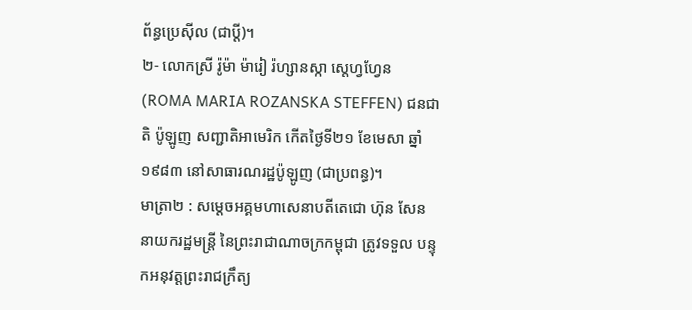ព័ន្ធប្រេស៊ីល (ជាប្ដី)។
២- លោកស្រី រ៉ូម៉ា ម៉ារៀ រ៉ហ្សានស្កា ស្តេហ្វហ្វែន (ROMA MARIA ROZANSKA STEFFEN) ជនជាតិ ប៉ូឡូញ សញ្ជាតិអាមេរិក កើតថ្ងៃទី២១ ខែមេសា ឆ្នាំ១៩៨៣ នៅសាធារណរដ្ឋប៉ូឡូញ (ជាប្រពន្ធ)។
មាត្រា២ : សម្តេចអគ្គមហាសេនាបតីតេជោ ហ៊ុន សែន នាយករដ្ឋមន្ត្រី នៃព្រះរាជាណាចក្រកម្ពុជា ត្រូវទទួល បន្ទុកអនុវត្តព្រះរាជក្រឹត្យ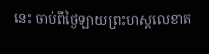នេះ ចាប់ពីថ្ងៃឡាយព្រះហស្តលេខាត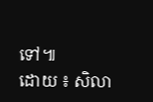ទៅ៕
ដោយ ៖ សិលា